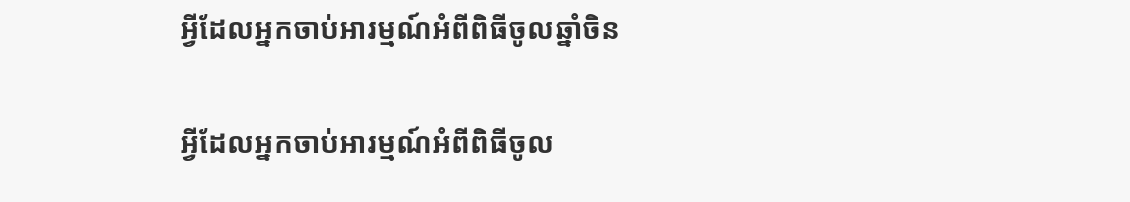អ្វីដែលអ្នកចាប់អារម្មណ៍អំពីពិធីចូលឆ្នាំចិន

អ្វីដែលអ្នកចាប់អារម្មណ៍អំពីពិធីចូល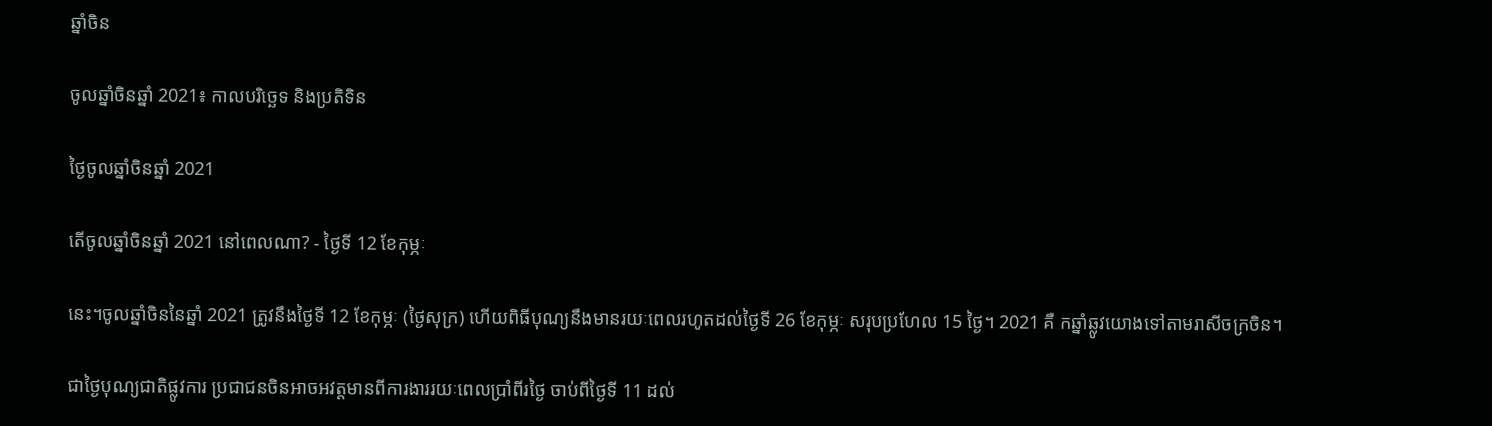ឆ្នាំចិន

ចូលឆ្នាំចិនឆ្នាំ 2021៖ កាលបរិច្ឆេទ និងប្រតិទិន

ថ្ងៃចូលឆ្នាំចិនឆ្នាំ 2021

តើចូលឆ្នាំចិនឆ្នាំ 2021 នៅពេលណា? - ថ្ងៃទី 12 ខែកុម្ភៈ

នេះ។ចូលឆ្នាំចិននៃឆ្នាំ 2021 ត្រូវនឹងថ្ងៃទី 12 ខែកុម្ភៈ (ថ្ងៃសុក្រ) ហើយពិធីបុណ្យនឹងមានរយៈពេលរហូតដល់ថ្ងៃទី 26 ខែកុម្ភៈ សរុបប្រហែល 15 ថ្ងៃ។ 2021 គឺ កឆ្នាំឆ្លូវយោងទៅតាមរាសីចក្រចិន។

ជាថ្ងៃបុណ្យជាតិផ្លូវការ ប្រជាជនចិនអាចអវត្តមានពីការងាររយៈពេលប្រាំពីរថ្ងៃ ចាប់ពីថ្ងៃទី 11 ដល់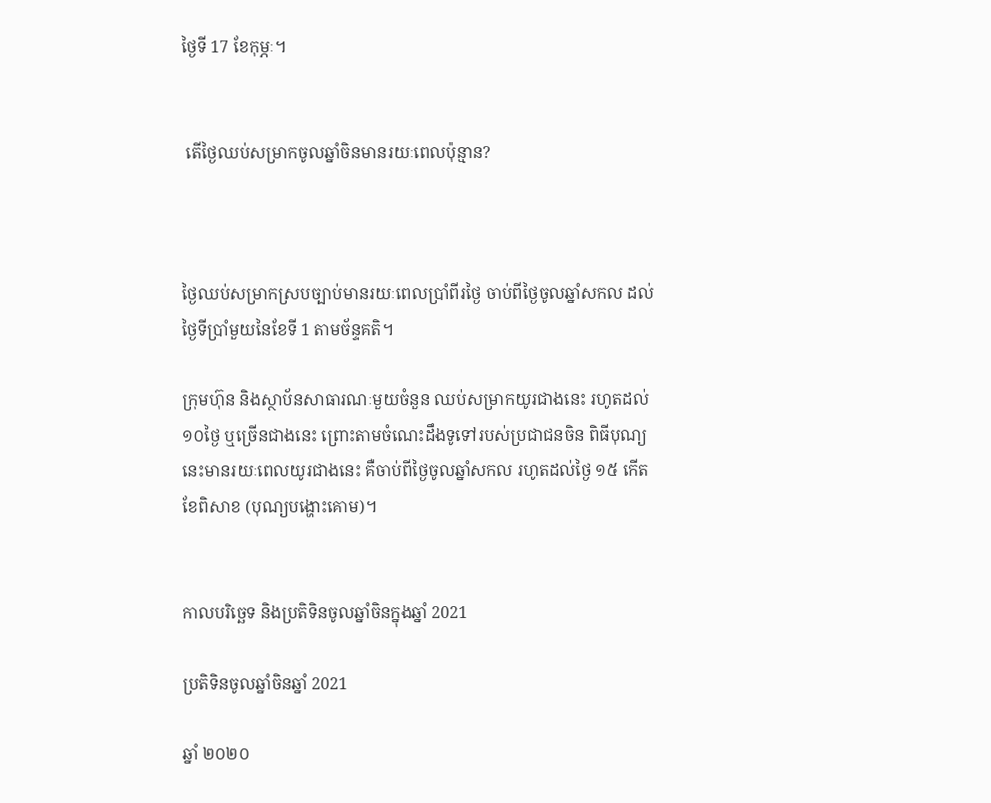ថ្ងៃទី 17 ខែកុម្ភៈ។


 តើថ្ងៃឈប់សម្រាកចូលឆ្នាំចិនមានរយៈពេលប៉ុន្មាន?



ថ្ងៃឈប់សម្រាកស្របច្បាប់មានរយៈពេលប្រាំពីរថ្ងៃ ចាប់ពីថ្ងៃចូលឆ្នាំសកល ដល់ថ្ងៃទីប្រាំមួយនៃខែទី 1 តាមច័ន្ទគតិ។

ក្រុមហ៊ុន និងស្ថាប័នសាធារណៈមួយចំនួន ឈប់សម្រាកយូរជាងនេះ រហូតដល់ ១០ថ្ងៃ ឬច្រើនជាងនេះ ព្រោះតាមចំណេះដឹងទូទៅរបស់ប្រជាជនចិន ពិធីបុណ្យនេះមានរយៈពេលយូរជាងនេះ គឺចាប់ពីថ្ងៃចូលឆ្នាំសកល រហូតដល់ថ្ងៃ ១៥ កើត ខែពិសាខ (បុណ្យបង្ហោះគោម)។


កាលបរិច្ឆេទ និងប្រតិទិនចូលឆ្នាំចិនក្នុងឆ្នាំ 2021

ប្រតិទិនចូលឆ្នាំចិនឆ្នាំ 2021

ឆ្នាំ ២០២០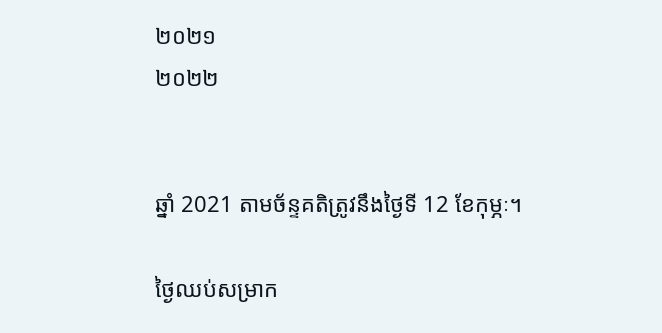២០២១
២០២២


ឆ្នាំ 2021 តាមច័ន្ទគតិត្រូវនឹងថ្ងៃទី 12 ខែកុម្ភៈ។

ថ្ងៃឈប់សម្រាក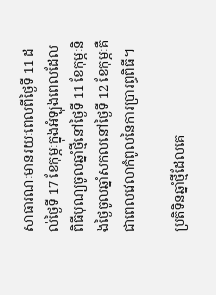សាធារណៈមានរយៈពេលពីថ្ងៃទី 11 ដល់ថ្ងៃទី 17 ខែកុម្ភៈក្នុងអំឡុងពេលដែលពិធីបុណ្យចូលឆ្នាំថ្មីនៅថ្ងៃទី 11 ខែកុម្ភៈនិងថ្ងៃចូលឆ្នាំសកលនៅថ្ងៃទី 12 ខែកុម្ភៈគឺជាពេលវេលាកំពូលនៃការប្រារព្ធពិធី។

ប្រតិទិនឆ្នាំថ្មីដែលគេ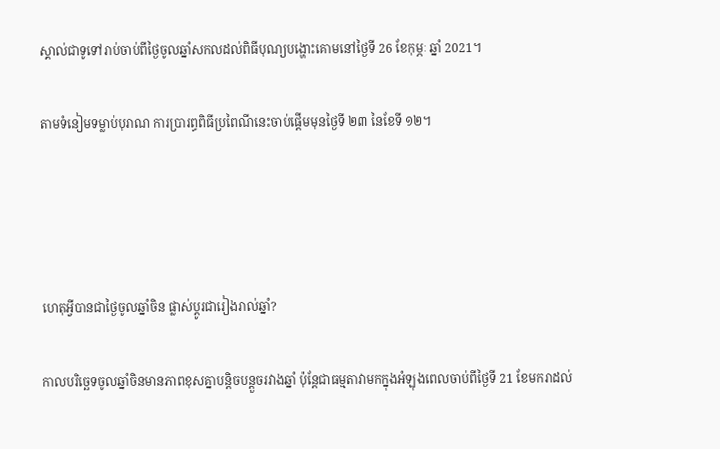ស្គាល់ជាទូទៅរាប់ចាប់ពីថ្ងៃចូលឆ្នាំសកលដល់ពិធីបុណ្យបង្ហោះគោមនៅថ្ងៃទី 26 ខែកុម្ភៈ ឆ្នាំ 2021។

តាមទំនៀមទម្លាប់បុរាណ ការប្រារព្ធពិធីប្រពៃណីនេះចាប់ផ្ដើមមុនថ្ងៃទី ២៣ នៃខែទី ១២។




ហេតុអ្វីបានជាថ្ងៃចូលឆ្នាំចិន ផ្លាស់ប្តូរជារៀងរាល់ឆ្នាំ?

កាលបរិច្ឆេទចូលឆ្នាំចិនមានភាពខុសគ្នាបន្តិចបន្តួចរវាងឆ្នាំ ប៉ុន្តែជាធម្មតាវាមកក្នុងអំឡុងពេលចាប់ពីថ្ងៃទី 21 ខែមករាដល់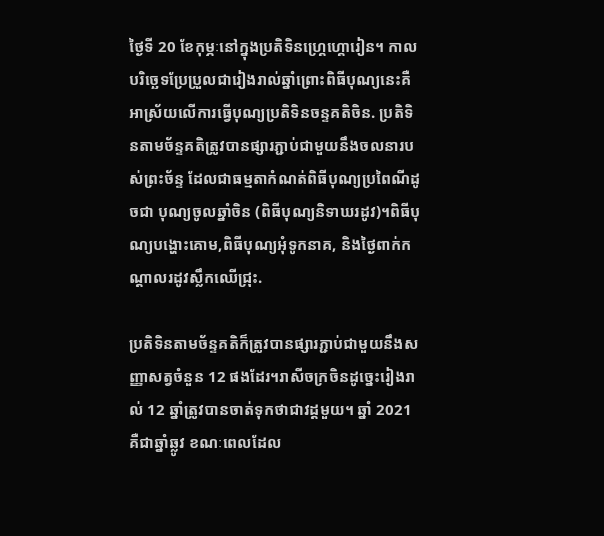ថ្ងៃទី 20 ខែកុម្ភៈនៅក្នុងប្រតិទិនហ្គ្រេហ្គោរៀន។ កាលបរិច្ឆេទប្រែប្រួលជារៀងរាល់ឆ្នាំព្រោះពិធីបុណ្យនេះគឺអាស្រ័យលើការធ្វើបុណ្យប្រតិទិនចន្ទគតិចិន. ប្រតិទិនតាមច័ន្ទគតិត្រូវបានផ្សារភ្ជាប់ជាមួយនឹងចលនារបស់ព្រះច័ន្ទ ដែលជាធម្មតាកំណត់ពិធីបុណ្យប្រពៃណីដូចជា បុណ្យចូលឆ្នាំចិន (ពិធីបុណ្យនិទាឃរដូវ)។ពិធីបុណ្យបង្ហោះគោម,ពិធីបុណ្យអុំទូកនាគ, និងថ្ងៃពាក់កណ្តាលរដូវស្លឹកឈើជ្រុះ.

ប្រតិទិនតាមច័ន្ទគតិក៏ត្រូវបានផ្សារភ្ជាប់ជាមួយនឹងសញ្ញាសត្វចំនួន 12 ផងដែរ។រាសីចក្រចិនដូច្នេះរៀងរាល់ 12 ឆ្នាំត្រូវបានចាត់ទុកថាជាវដ្តមួយ។ ឆ្នាំ 2021 គឺជាឆ្នាំឆ្លូវ ខណៈពេលដែល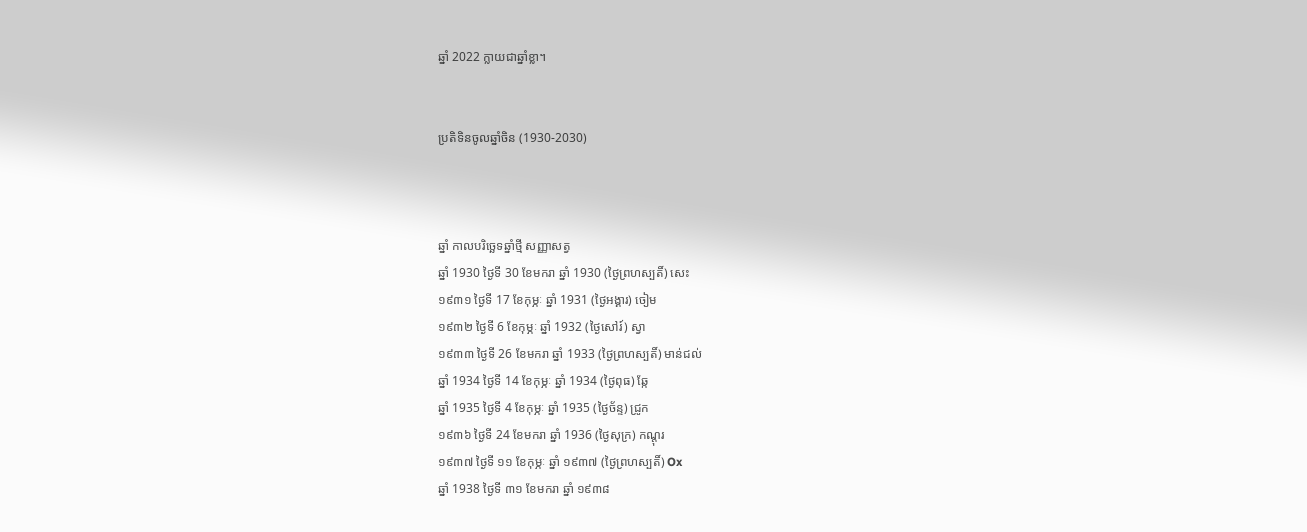ឆ្នាំ 2022 ក្លាយជាឆ្នាំខ្លា។


ប្រតិទិនចូលឆ្នាំចិន (1930-2030)



ឆ្នាំ កាលបរិច្ឆេទឆ្នាំថ្មី សញ្ញាសត្វ
ឆ្នាំ 1930 ថ្ងៃទី 30 ខែមករា ឆ្នាំ 1930 (ថ្ងៃព្រហស្បតិ៍) សេះ
១៩៣១ ថ្ងៃទី 17 ខែកុម្ភៈ ឆ្នាំ 1931 (ថ្ងៃអង្គារ) ចៀម
១៩៣២ ថ្ងៃទី 6 ខែកុម្ភៈ ឆ្នាំ 1932 (ថ្ងៃសៅរ៍) ស្វា
១៩៣៣ ថ្ងៃទី 26 ខែមករា ឆ្នាំ 1933 (ថ្ងៃព្រហស្បតិ៍) មាន់ជល់
ឆ្នាំ 1934 ថ្ងៃទី 14 ខែកុម្ភៈ ឆ្នាំ 1934 (ថ្ងៃពុធ) ឆ្កែ
ឆ្នាំ 1935 ថ្ងៃទី 4 ខែកុម្ភៈ ឆ្នាំ 1935 (ថ្ងៃច័ន្ទ) ជ្រូក
១៩៣៦ ថ្ងៃទី 24 ខែមករា ឆ្នាំ 1936 (ថ្ងៃសុក្រ) កណ្តុរ
១៩៣៧ ថ្ងៃទី ១១ ខែកុម្ភៈ ឆ្នាំ ១៩៣៧ (ថ្ងៃព្រហស្បតិ៍) Ox
ឆ្នាំ 1938 ថ្ងៃទី ៣១ ខែមករា ឆ្នាំ ១៩៣៨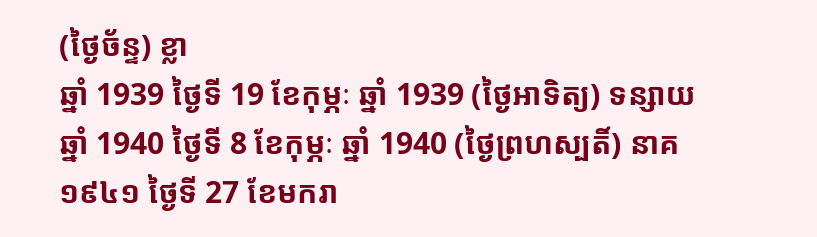(ថ្ងៃច័ន្ទ) ខ្លា
ឆ្នាំ 1939 ថ្ងៃទី 19 ខែកុម្ភៈ ឆ្នាំ 1939 (ថ្ងៃអាទិត្យ) ទន្សាយ
ឆ្នាំ 1940 ថ្ងៃទី 8 ខែកុម្ភៈ ឆ្នាំ 1940 (ថ្ងៃព្រហស្បតិ៍) នាគ
១៩៤១ ថ្ងៃទី 27 ខែមករា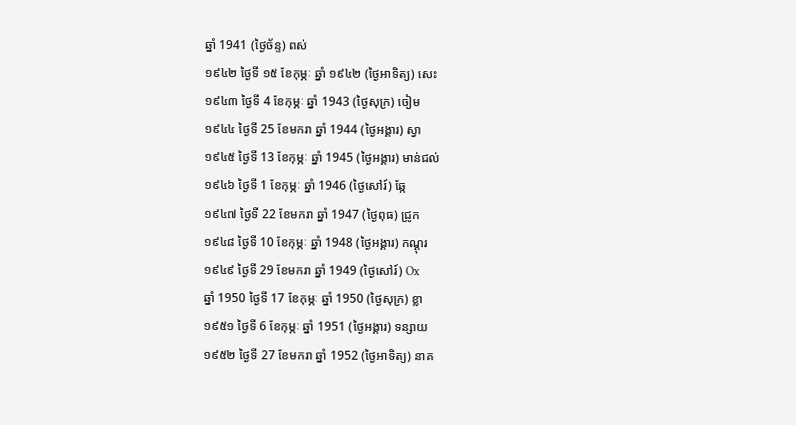ឆ្នាំ 1941 (ថ្ងៃច័ន្ទ) ពស់
១៩៤២ ថ្ងៃទី ១៥ ខែកុម្ភៈ ឆ្នាំ ១៩៤២ (ថ្ងៃអាទិត្យ) សេះ
១៩៤៣ ថ្ងៃទី 4 ខែកុម្ភៈ ឆ្នាំ 1943 (ថ្ងៃសុក្រ) ចៀម
១៩៤៤ ថ្ងៃទី 25 ខែមករា ឆ្នាំ 1944 (ថ្ងៃអង្គារ) ស្វា
១៩៤៥ ថ្ងៃទី 13 ខែកុម្ភៈ ឆ្នាំ 1945 (ថ្ងៃអង្គារ) មាន់ជល់
១៩៤៦ ថ្ងៃទី 1 ខែកុម្ភៈ ឆ្នាំ 1946 (ថ្ងៃសៅរ៍) ឆ្កែ
១៩៤៧ ថ្ងៃទី 22 ខែមករា ឆ្នាំ 1947 (ថ្ងៃពុធ) ជ្រូក
១៩៤៨ ថ្ងៃទី 10 ខែកុម្ភៈ ឆ្នាំ 1948 (ថ្ងៃអង្គារ) កណ្តុរ
១៩៤៩ ថ្ងៃទី 29 ខែមករា ឆ្នាំ 1949 (ថ្ងៃសៅរ៍) Ox
ឆ្នាំ 1950 ថ្ងៃទី 17 ខែកុម្ភៈ ឆ្នាំ 1950 (ថ្ងៃសុក្រ) ខ្លា
១៩៥១ ថ្ងៃទី 6 ខែកុម្ភៈ ឆ្នាំ 1951 (ថ្ងៃអង្គារ) ទន្សាយ
១៩៥២ ថ្ងៃទី 27 ខែមករា ឆ្នាំ 1952 (ថ្ងៃអាទិត្យ) នាគ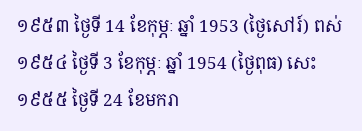១៩៥៣ ថ្ងៃទី 14 ខែកុម្ភៈ ឆ្នាំ 1953 (ថ្ងៃសៅរ៍) ពស់
១៩៥៤ ថ្ងៃទី 3 ខែកុម្ភៈ ឆ្នាំ 1954 (ថ្ងៃពុធ) សេះ
១៩៥៥ ថ្ងៃទី 24 ខែមករា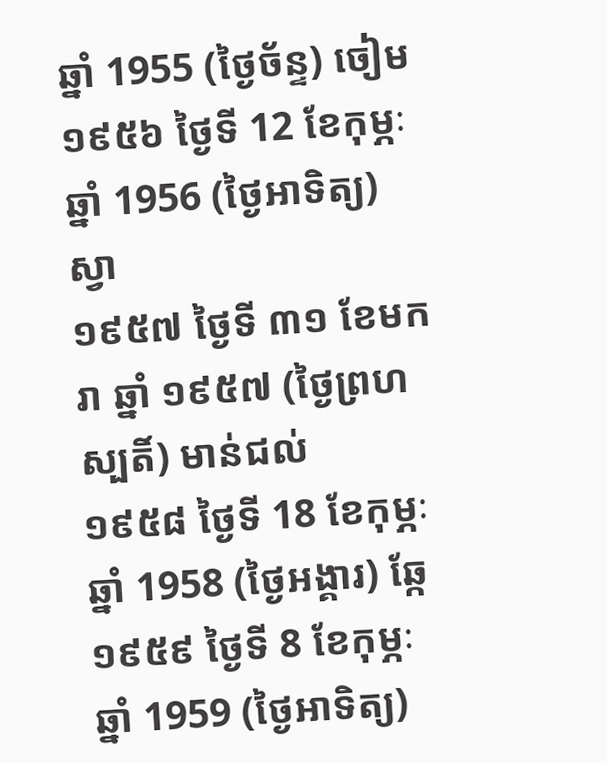ឆ្នាំ 1955 (ថ្ងៃច័ន្ទ) ចៀម
១៩៥៦ ថ្ងៃទី 12 ខែកុម្ភៈ ឆ្នាំ 1956 (ថ្ងៃអាទិត្យ) ស្វា
១៩៥៧ ថ្ងៃទី ៣១ ខែមករា ឆ្នាំ ១៩៥៧ (ថ្ងៃព្រហស្បតិ៍) មាន់ជល់
១៩៥៨ ថ្ងៃទី 18 ខែកុម្ភៈ ឆ្នាំ 1958 (ថ្ងៃអង្គារ) ឆ្កែ
១៩៥៩ ថ្ងៃទី 8 ខែកុម្ភៈ ឆ្នាំ 1959 (ថ្ងៃអាទិត្យ)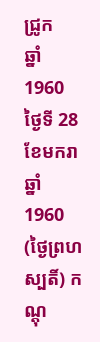ជ្រូក
ឆ្នាំ 1960 ថ្ងៃទី 28 ខែមករា ឆ្នាំ 1960 (ថ្ងៃព្រហស្បតិ៍) កណ្តុ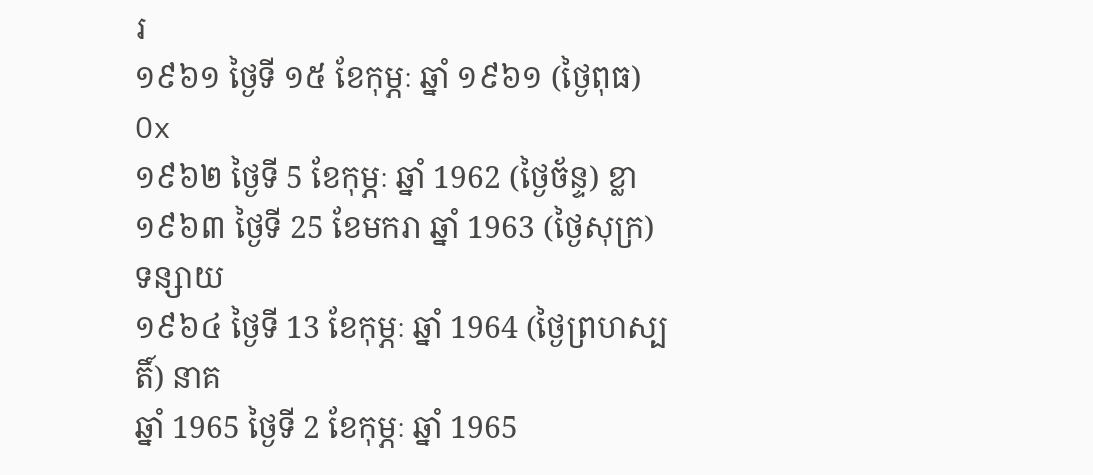រ
១៩៦១ ថ្ងៃទី ១៥ ខែកុម្ភៈ ឆ្នាំ ១៩៦១ (ថ្ងៃពុធ) Ox
១៩៦២ ថ្ងៃទី 5 ខែកុម្ភៈ ឆ្នាំ 1962 (ថ្ងៃច័ន្ទ) ខ្លា
១៩៦៣ ថ្ងៃទី 25 ខែមករា ឆ្នាំ 1963 (ថ្ងៃសុក្រ) ទន្សាយ
១៩៦៤ ថ្ងៃទី 13 ខែកុម្ភៈ ឆ្នាំ 1964 (ថ្ងៃព្រហស្បតិ៍) នាគ
ឆ្នាំ 1965 ថ្ងៃទី 2 ខែកុម្ភៈ ឆ្នាំ 1965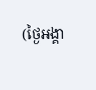(ថ្ងៃអង្គា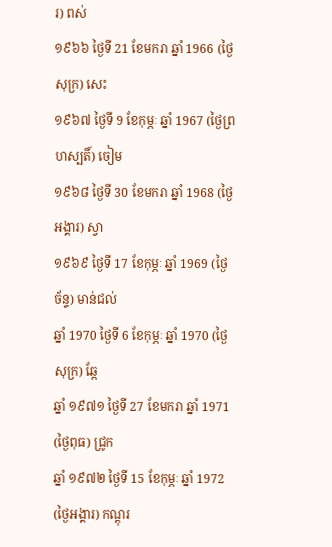រ) ពស់
១៩៦៦ ថ្ងៃទី 21 ខែមករា ឆ្នាំ 1966 (ថ្ងៃសុក្រ) សេះ
១៩៦៧ ថ្ងៃទី 9 ខែកុម្ភៈ ឆ្នាំ 1967 (ថ្ងៃព្រហស្បតិ៍) ចៀម
១៩៦៨ ថ្ងៃទី 30 ខែមករា ឆ្នាំ 1968 (ថ្ងៃអង្គារ) ស្វា
១៩៦៩ ថ្ងៃទី 17 ខែកុម្ភៈ ឆ្នាំ 1969 (ថ្ងៃច័ន្ទ) មាន់ជល់
ឆ្នាំ 1970 ថ្ងៃទី 6 ខែកុម្ភៈ ឆ្នាំ 1970 (ថ្ងៃសុក្រ) ឆ្កែ
ឆ្នាំ ១៩៧១ ថ្ងៃទី 27 ខែមករា ឆ្នាំ 1971 (ថ្ងៃពុធ) ជ្រូក
ឆ្នាំ ១៩៧២ ថ្ងៃទី 15 ខែកុម្ភៈ ឆ្នាំ 1972 (ថ្ងៃអង្គារ) កណ្តុរ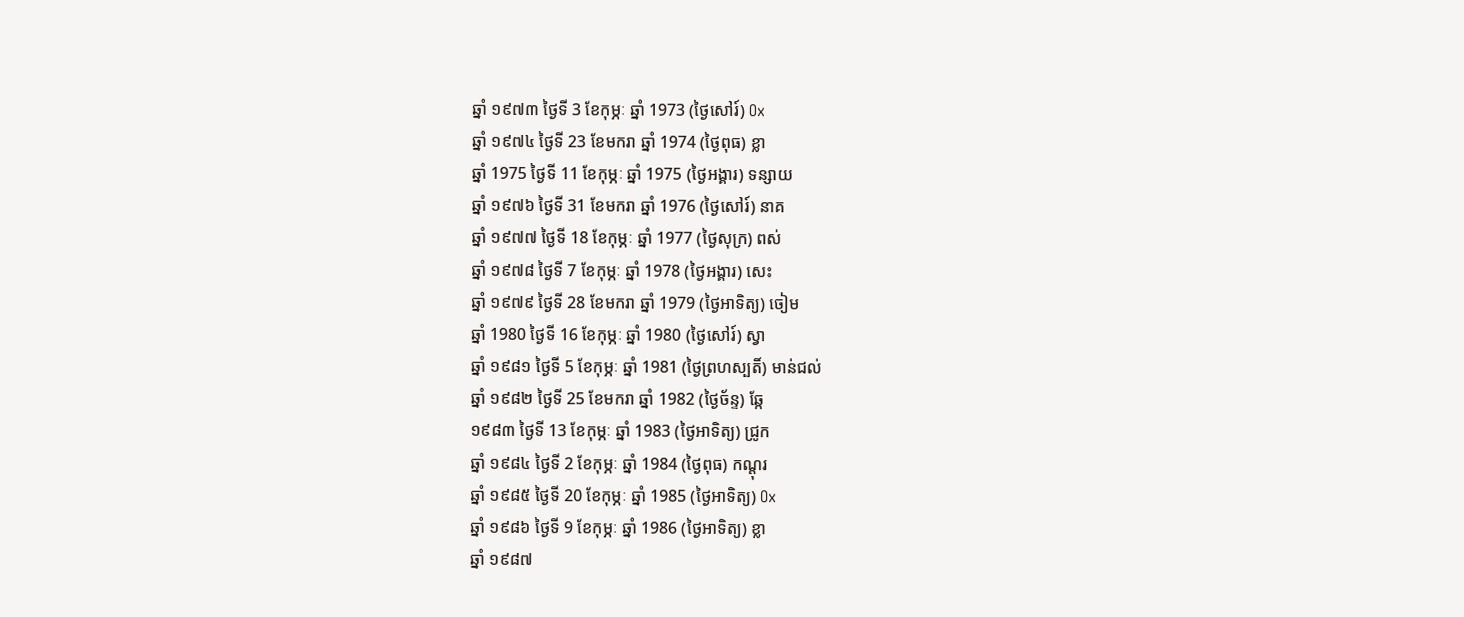ឆ្នាំ ១៩៧៣ ថ្ងៃទី 3 ខែកុម្ភៈ ឆ្នាំ 1973 (ថ្ងៃសៅរ៍) Ox
ឆ្នាំ ១៩៧៤ ថ្ងៃទី 23 ខែមករា ឆ្នាំ 1974 (ថ្ងៃពុធ) ខ្លា
ឆ្នាំ 1975 ថ្ងៃទី 11 ខែកុម្ភៈ ឆ្នាំ 1975 (ថ្ងៃអង្គារ) ទន្សាយ
ឆ្នាំ ១៩៧៦ ថ្ងៃទី 31 ខែមករា ឆ្នាំ 1976 (ថ្ងៃសៅរ៍) នាគ
ឆ្នាំ ១៩៧៧ ថ្ងៃទី 18 ខែកុម្ភៈ ឆ្នាំ 1977 (ថ្ងៃសុក្រ) ពស់
ឆ្នាំ ១៩៧៨ ថ្ងៃទី 7 ខែកុម្ភៈ ឆ្នាំ 1978 (ថ្ងៃអង្គារ) សេះ
ឆ្នាំ ១៩៧៩ ថ្ងៃទី 28 ខែមករា ឆ្នាំ 1979 (ថ្ងៃអាទិត្យ) ចៀម
ឆ្នាំ 1980 ថ្ងៃទី 16 ខែកុម្ភៈ ឆ្នាំ 1980 (ថ្ងៃសៅរ៍) ស្វា
ឆ្នាំ ១៩៨១ ថ្ងៃទី 5 ខែកុម្ភៈ ឆ្នាំ 1981 (ថ្ងៃព្រហស្បតិ៍) មាន់ជល់
ឆ្នាំ ១៩៨២ ថ្ងៃទី 25 ខែមករា ឆ្នាំ 1982 (ថ្ងៃច័ន្ទ) ឆ្កែ
១៩៨៣ ថ្ងៃទី 13 ខែកុម្ភៈ ឆ្នាំ 1983 (ថ្ងៃអាទិត្យ) ជ្រូក
ឆ្នាំ ១៩៨៤ ថ្ងៃទី 2 ខែកុម្ភៈ ឆ្នាំ 1984 (ថ្ងៃពុធ) កណ្តុរ
ឆ្នាំ ១៩៨៥ ថ្ងៃទី 20 ខែកុម្ភៈ ឆ្នាំ 1985 (ថ្ងៃអាទិត្យ) Ox
ឆ្នាំ ១៩៨៦ ថ្ងៃទី 9 ខែកុម្ភៈ ឆ្នាំ 1986 (ថ្ងៃអាទិត្យ) ខ្លា
ឆ្នាំ ១៩៨៧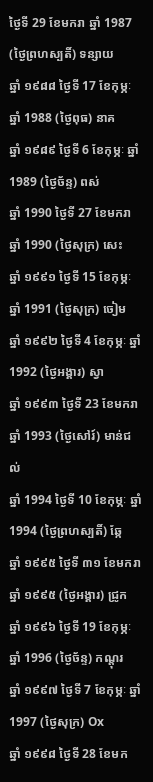ថ្ងៃទី 29 ខែមករា ឆ្នាំ 1987 (ថ្ងៃព្រហស្បតិ៍) ទន្សាយ
ឆ្នាំ ១៩៨៨ ថ្ងៃទី 17 ខែកុម្ភៈ ឆ្នាំ 1988 (ថ្ងៃពុធ) នាគ
ឆ្នាំ ១៩៨៩ ថ្ងៃទី 6 ខែកុម្ភៈ ឆ្នាំ 1989 (ថ្ងៃច័ន្ទ) ពស់
ឆ្នាំ 1990 ថ្ងៃទី 27 ខែមករា ឆ្នាំ 1990 (ថ្ងៃសុក្រ) សេះ
ឆ្នាំ ១៩៩១ ថ្ងៃទី 15 ខែកុម្ភៈ ឆ្នាំ 1991 (ថ្ងៃសុក្រ) ចៀម
ឆ្នាំ ១៩៩២ ថ្ងៃទី 4 ខែកុម្ភៈ ឆ្នាំ 1992 (ថ្ងៃអង្គារ) ស្វា
ឆ្នាំ ១៩៩៣ ថ្ងៃទី 23 ខែមករា ឆ្នាំ 1993 (ថ្ងៃសៅរ៍) មាន់ជល់
ឆ្នាំ 1994 ថ្ងៃទី 10 ខែកុម្ភៈ ឆ្នាំ 1994 (ថ្ងៃព្រហស្បតិ៍) ឆ្កែ
ឆ្នាំ ១៩៩៥ ថ្ងៃទី ៣១ ខែមករា ឆ្នាំ ១៩៩៥ (ថ្ងៃអង្គារ) ជ្រូក
ឆ្នាំ ១៩៩៦ ថ្ងៃទី 19 ខែកុម្ភៈ ឆ្នាំ 1996 (ថ្ងៃច័ន្ទ) កណ្តុរ
ឆ្នាំ ១៩៩៧ ថ្ងៃទី 7 ខែកុម្ភៈ ឆ្នាំ 1997 (ថ្ងៃសុក្រ) Ox
ឆ្នាំ ១៩៩៨ ថ្ងៃទី 28 ខែមក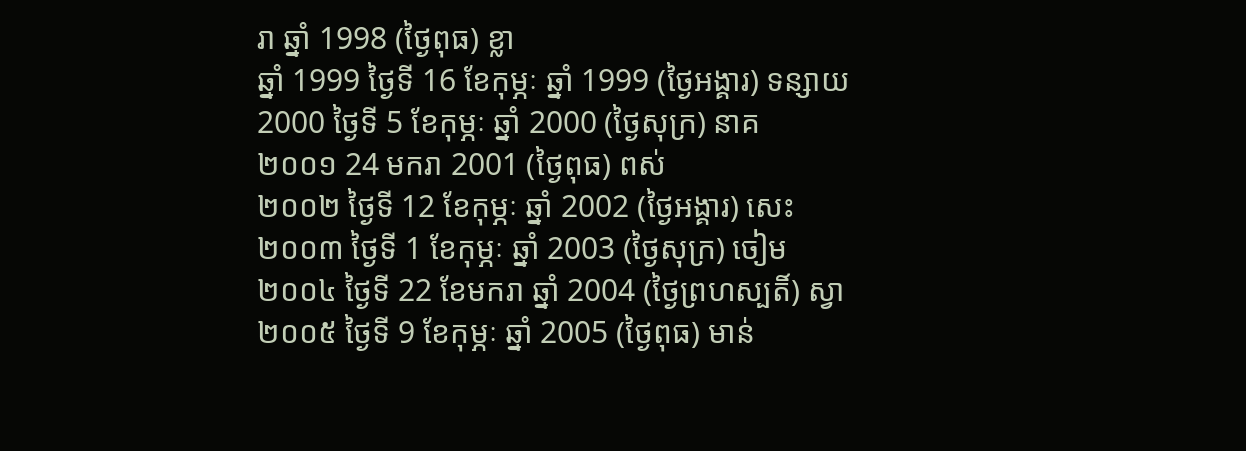រា ឆ្នាំ 1998 (ថ្ងៃពុធ) ខ្លា
ឆ្នាំ 1999 ថ្ងៃទី 16 ខែកុម្ភៈ ឆ្នាំ 1999 (ថ្ងៃអង្គារ) ទន្សាយ
2000 ថ្ងៃទី 5 ខែកុម្ភៈ ឆ្នាំ 2000 (ថ្ងៃសុក្រ) នាគ
២០០១ 24 មករា 2001 (ថ្ងៃពុធ) ពស់
២០០២ ថ្ងៃទី 12 ខែកុម្ភៈ ឆ្នាំ 2002 (ថ្ងៃអង្គារ) សេះ
២០០៣ ថ្ងៃទី 1 ខែកុម្ភៈ ឆ្នាំ 2003 (ថ្ងៃសុក្រ) ចៀម
២០០៤ ថ្ងៃទី 22 ខែមករា ឆ្នាំ 2004 (ថ្ងៃព្រហស្បតិ៍) ស្វា
២០០៥ ថ្ងៃទី 9 ខែកុម្ភៈ ឆ្នាំ 2005 (ថ្ងៃពុធ) មាន់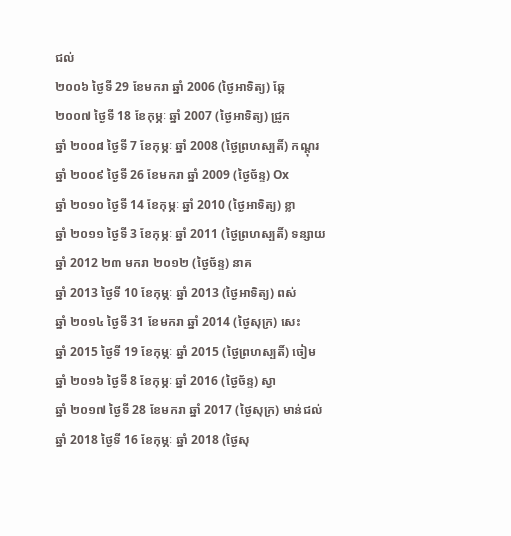ជល់
២០០៦ ថ្ងៃទី 29 ខែមករា ឆ្នាំ 2006 (ថ្ងៃអាទិត្យ) ឆ្កែ
២០០៧ ថ្ងៃទី 18 ខែកុម្ភៈ ឆ្នាំ 2007 (ថ្ងៃអាទិត្យ) ជ្រូក
ឆ្នាំ ២០០៨ ថ្ងៃទី 7 ខែកុម្ភៈ ឆ្នាំ 2008 (ថ្ងៃព្រហស្បតិ៍) កណ្តុរ
ឆ្នាំ ២០០៩ ថ្ងៃទី 26 ខែមករា ឆ្នាំ 2009 (ថ្ងៃច័ន្ទ) Ox
ឆ្នាំ ២០១០ ថ្ងៃទី 14 ខែកុម្ភៈ ឆ្នាំ 2010 (ថ្ងៃអាទិត្យ) ខ្លា
ឆ្នាំ ២០១១ ថ្ងៃទី 3 ខែកុម្ភៈ ឆ្នាំ 2011 (ថ្ងៃព្រហស្បតិ៍) ទន្សាយ
ឆ្នាំ 2012 ២៣ មករា ២០១២ (ថ្ងៃច័ន្ទ) នាគ
ឆ្នាំ 2013 ថ្ងៃទី 10 ខែកុម្ភៈ ឆ្នាំ 2013 (ថ្ងៃអាទិត្យ) ពស់
ឆ្នាំ ២០១៤ ថ្ងៃទី 31 ខែមករា ឆ្នាំ 2014 (ថ្ងៃសុក្រ) សេះ
ឆ្នាំ 2015 ថ្ងៃទី 19 ខែកុម្ភៈ ឆ្នាំ 2015 (ថ្ងៃព្រហស្បតិ៍) ចៀម
ឆ្នាំ ២០១៦ ថ្ងៃទី 8 ខែកុម្ភៈ ឆ្នាំ 2016 (ថ្ងៃច័ន្ទ) ស្វា
ឆ្នាំ ២០១៧ ថ្ងៃទី 28 ខែមករា ឆ្នាំ 2017 (ថ្ងៃសុក្រ) មាន់ជល់
ឆ្នាំ 2018 ថ្ងៃទី 16 ខែកុម្ភៈ ឆ្នាំ 2018 (ថ្ងៃសុ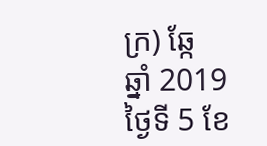ក្រ) ឆ្កែ
ឆ្នាំ 2019 ថ្ងៃទី 5 ខែ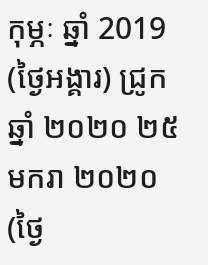កុម្ភៈ ឆ្នាំ 2019 (ថ្ងៃអង្គារ) ជ្រូក
ឆ្នាំ ២០២០ ២៥ មករា ២០២០ (ថ្ងៃ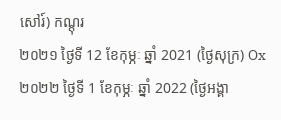សៅរ៍) កណ្តុរ
២០២១ ថ្ងៃទី 12 ខែកុម្ភៈ ឆ្នាំ 2021 (ថ្ងៃសុក្រ) Ox
២០២២ ថ្ងៃទី 1 ខែកុម្ភៈ ឆ្នាំ 2022 (ថ្ងៃអង្គា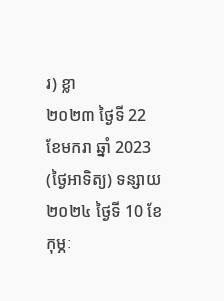រ) ខ្លា
២០២៣ ថ្ងៃទី 22 ខែមករា ឆ្នាំ 2023 (ថ្ងៃអាទិត្យ) ទន្សាយ
២០២៤ ថ្ងៃទី 10 ខែកុម្ភៈ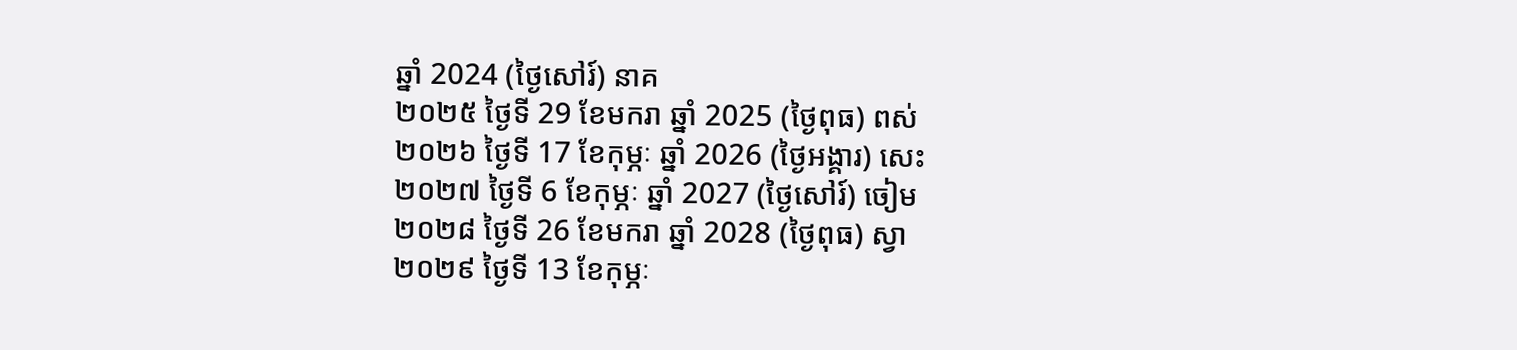ឆ្នាំ 2024 (ថ្ងៃសៅរ៍) នាគ
២០២៥ ថ្ងៃទី 29 ខែមករា ឆ្នាំ 2025 (ថ្ងៃពុធ) ពស់
២០២៦ ថ្ងៃទី 17 ខែកុម្ភៈ ឆ្នាំ 2026 (ថ្ងៃអង្គារ) សេះ
២០២៧ ថ្ងៃទី 6 ខែកុម្ភៈ ឆ្នាំ 2027 (ថ្ងៃសៅរ៍) ចៀម
២០២៨ ថ្ងៃទី 26 ខែមករា ឆ្នាំ 2028 (ថ្ងៃពុធ) ស្វា
២០២៩ ថ្ងៃទី 13 ខែកុម្ភៈ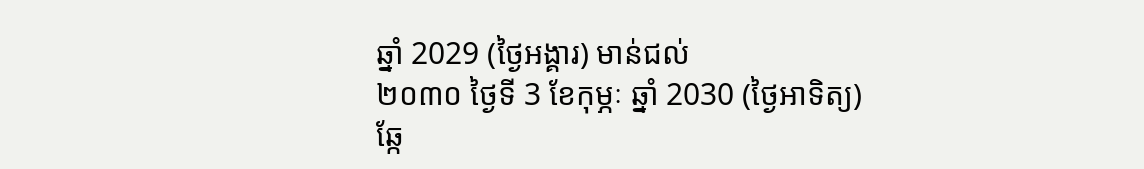ឆ្នាំ 2029 (ថ្ងៃអង្គារ) មាន់ជល់
២០៣០ ថ្ងៃទី 3 ខែកុម្ភៈ ឆ្នាំ 2030 (ថ្ងៃអាទិត្យ) ឆ្កែ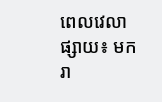ពេលវេលាផ្សាយ៖ មករា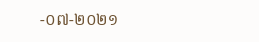-០៧-២០២១